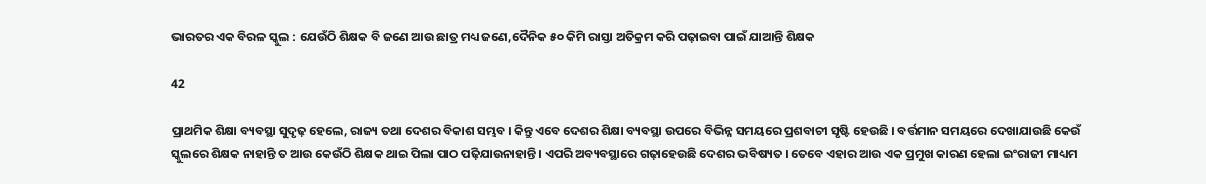ଭାରତର ଏକ ବିରଳ ସ୍କୁଲ : ଯେଉଁଠି ଶିକ୍ଷକ ବି ଜଣେ ଆଉ ଛାତ୍ର ମଧ୍ୟ ଜଣେ,ଦୈନିକ ୫୦ କିମି ରାସ୍ତା ଅତିକ୍ରମ କରି ପଢ଼ାଇବା ପାଇଁ ଯାଆନ୍ତି ଶିକ୍ଷକ

42

ପ୍ରାଥମିକ ଶିକ୍ଷା ବ୍ୟବସ୍ଥା ସୁଦୃଢ଼ ହେଲେ, ରାଜ୍ୟ ତଥା ଦେଶର ବିକାଶ ସମ୍ଭବ । କିନ୍ତୁ ଏବେ ଦେଶର ଶିକ୍ଷା ବ୍ୟବସ୍ଥା ଉପରେ ବିଭିନ୍ନ ସମୟରେ ପ୍ରଶବାଚୀ ସୃଷ୍ଟି ହେଉଛି । ବର୍ତ୍ତମାନ ସମୟରେ ଦେଖାଯାଉଛି କେଉଁ ସ୍କୁଲରେ ଶିକ୍ଷକ ନାହାନ୍ତି ତ ଆଉ କେଉଁଠି ଶିକ୍ଷକ ଥାଇ ପିଲା ପାଠ ପଢ଼ିଯାଉନାହାନ୍ତି । ଏପରି ଅବ୍ୟବସ୍ଥାରେ ଗଢ଼ାହେଉଛି ଦେଶର ଭବିଷ୍ୟତ । ତେବେ ଏହାର ଆଉ ଏକ ପ୍ରମୁଖ କାରଣ ହେଲା ଇଂରାଜୀ ମାଧ୍ୟମ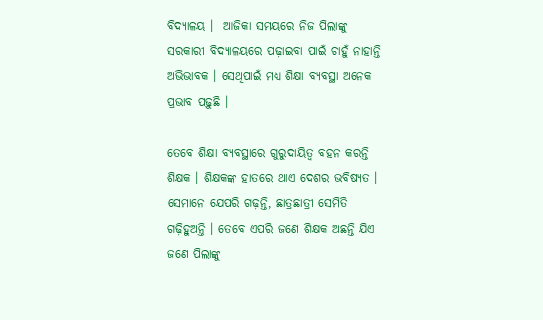ବିଦ୍ୟାଳୟ ।  ଆଜିକା ସମୟରେ ନିଜ ପିଲାଙ୍କୁ ସରକାରୀ ବିଦ୍ୟାଳୟରେ ପଢ଼ାଇବା ପାଇଁ ଚାହୁଁ ନାହାନ୍ତି ଅଭିଭାବକ । ସେଥିପାଇଁ ମଧ୍ୟ ଶିକ୍ଷା ବ୍ୟବସ୍ଥା ଅନେକ ପ୍ରଭାବ ପଢ଼ୁଛି ।

ତେବେ ଶିକ୍ଷା ବ୍ୟବସ୍ଥାରେ ଗୁରୁଦାୟିତ୍ୱ ବହନ କରନ୍ତି ଶିକ୍ଷକ । ଶିକ୍ଷକଙ୍କ ହାତରେ ଥାଏ ଦେଶର ଭବିଷ୍ୟତ । ସେମାନେ ଯେପରି ଗଢ଼ନ୍ତି, ଛାତ୍ରଛାତ୍ରୀ ସେମିତି ଗଢ଼ିହୁଅନ୍ତି । ତେବେ ଏପରି ଜଣେ ଶିକ୍ଷକ ଅଛନ୍ତି ଯିଏ ଜଣେ ପିଲାଙ୍କୁ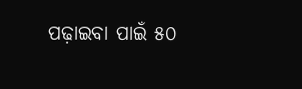ପଢ଼ାଇବା ପାଇଁ ୫୦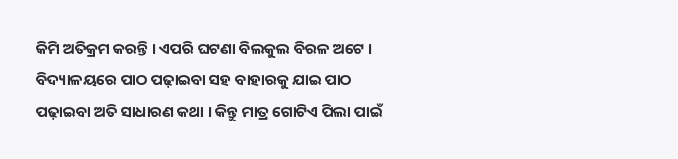କିମି ଅତିକ୍ରମ କରନ୍ତି । ଏପରି ଘଟଣା ବିଲକୁଲ ବିରଳ ଅଟେ । ବିଦ୍ୟାଳୟରେ ପାଠ ପଢ଼ାଇବା ସହ ବାହାରକୁ ଯାଇ ପାଠ ପଢ଼ାଇବା ଅତି ସାଧାରଣ କଥା । କିନ୍ତୁ ମାତ୍ର ଗୋଟିଏ ପିଲା ପାଇଁ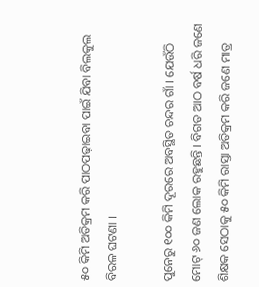୫୦ କିମି ଅତିକ୍ରମ କରି ପାଠପଢ଼ାଇବା ପାଇଁ ଯିବା ବିଲକୁଲ ବିରଳ ଘଟଣା ।

ପୁନେରୁ ୧୦୦ କିମି ଦୂରରେ ଅବସ୍ଥିତ ଚନ୍ଦର ଗାଁ । ଯେଉଁଠି ମୋଟ୍ ୬୦ ଜଣ ଲୋକ ରହୁଛନ୍ତି । ବିଗତ ଆଠ ବର୍ଷ ଧରି ଜଣେ ଶିକ୍ଷକ ସେଠାକୁ ୫୦ କିମି ରାସ୍ତା ଅତିକ୍ରମ କରି ଜଣେ ମାତ୍ର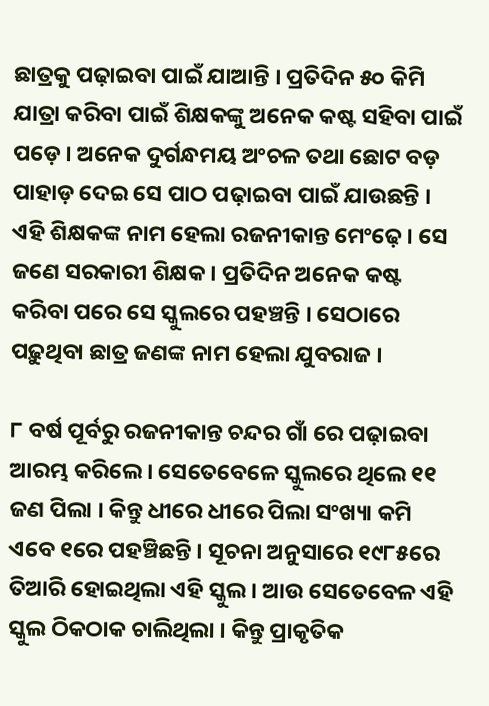ଛାତ୍ରକୁ ପଢ଼ାଇବା ପାଇଁ ଯାଆନ୍ତି । ପ୍ରତିଦିନ ୫୦ କିମି ଯାତ୍ରା କରିବା ପାଇଁ ଶିକ୍ଷକଙ୍କୁ ଅନେକ କଷ୍ଟ ସହିବା ପାଇଁ ପଡ଼େ । ଅନେକ ଦୁର୍ଗନ୍ଧମୟ ଅଂଚଳ ତଥା ଛୋଟ ବଡ଼ ପାହାଡ଼ ଦେଇ ସେ ପାଠ ପଢ଼ାଇବା ପାଇଁ ଯାଉଛନ୍ତି । ଏହି ଶିକ୍ଷକଙ୍କ ନାମ ହେଲା ରଜନୀକାନ୍ତ ମେଂଢ଼େ । ସେ ଜଣେ ସରକାରୀ ଶିକ୍ଷକ । ପ୍ରତିଦିନ ଅନେକ କଷ୍ଟ କରିବା ପରେ ସେ ସ୍କୁଲରେ ପହଞ୍ଚନ୍ତି । ସେଠାରେ ପଢ଼ୁଥିବା ଛାତ୍ର ଜଣଙ୍କ ନାମ ହେଲା ଯୁବରାଜ ।

୮ ବର୍ଷ ପୂର୍ବରୁ ରଜନୀକାନ୍ତ ଚନ୍ଦର ଗାଁ ରେ ପଢ଼ାଇବା ଆରମ୍ଭ କରିଲେ । ସେତେବେଳେ ସ୍କୁଲରେ ଥିଲେ ୧୧ ଜଣ ପିଲା । କିନ୍ତୁ ଧୀରେ ଧୀରେ ପିଲା ସଂଖ୍ୟା କମି ଏବେ ୧ରେ ପହଞ୍ଚିଛନ୍ତି । ସୂଚନା ଅନୁସାରେ ୧୯୮୫ରେ ତିଆରି ହୋଇଥିଲା ଏହି ସ୍କୁଲ । ଆଉ ସେତେବେଳ ଏହି ସ୍କୁଲ ଠିକଠାକ ଚାଲିଥିଲା । କିନ୍ତୁ ପ୍ରାକୃତିକ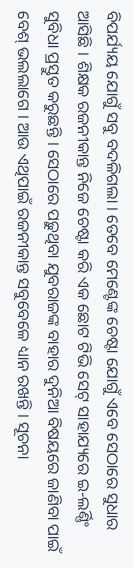ବିପର୍ଯ୍ୟୟ ଯୋଗୁଁ ସବୁ ବଦଳିଗଲା । ତେବେ ମେଣ୍ଟେଙ୍କ ଚେଷ୍ଟା ଯୋଗୁଁ ଏବେ ସେଠାରେ ସୁଧାର ଆସିଛି । ଶିକ୍ଷକ ରଜନୀକାନ୍ତ ନିଜେ ଚେଷ୍ଟା କରି ଏକ ଛୋଟ ଟିଭି ସେଟ୍ ସାହାଯ୍ୟରେ ଇ-ଲର୍ଣ୍ଣିଂ ସୁବିଧା ପ୍ରସ୍ତୁତ କରୁଛନ୍ତି । ସେଠାରେ ପଢ଼ୁଥିବା ଯୁବରାଜଙ୍କ ବାହାର ଦୁନିଆ ବିଷୟରେ ଜାଣିବା ପାଇଁ ବେଶ୍ ଭଲଲାଗେ । ଆଉ ଏଥିପାଇଁ ରଜନୀକାନ୍ତ ସବୁବେଳେ ଧ୍ୟାନ ରଖନ୍ତି । ସୂଚନା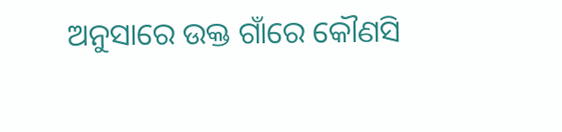ଅନୁସାରେ ଉକ୍ତ ଗାଁରେ କୌଣସି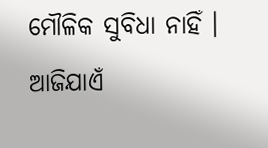ମୌଳିକ ସୁବିଧା ନାହିଁ । ଆଜିଯାଏଁ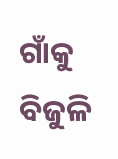ଗାଁକୁ ବିଜୁଳି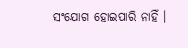ସଂଯୋଗ ହୋଇପାରି ନାହିଁ ।